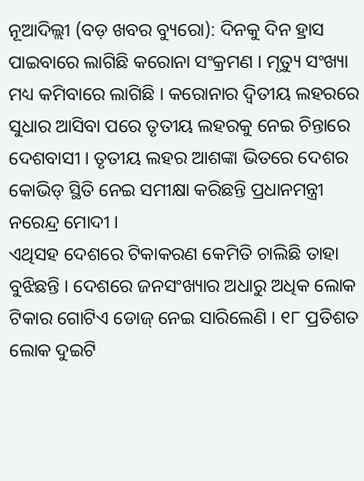ନୂଆଦିଲ୍ଲୀ (ବଡ଼ ଖବର ବ୍ୟୁରୋ): ଦିନକୁ ଦିନ ହ୍ରାସ ପାଇବାରେ ଲାଗିଛି କରୋନା ସଂକ୍ରମଣ । ମୃତ୍ୟୁ ସଂଖ୍ୟା ମଧ୍ୟ କମିବାରେ ଲାଗିଛି । କରୋନାର ଦ୍ୱିତୀୟ ଲହରରେ ସୁଧାର ଆସିବା ପରେ ତୃତୀୟ ଲହରକୁ ନେଇ ଚିନ୍ତାରେ ଦେଶବାସୀ । ତୃତୀୟ ଲହର ଆଶଙ୍କା ଭିତରେ ଦେଶର କୋଭିଡ୍ ସ୍ଥିତି ନେଇ ସମୀକ୍ଷା କରିଛନ୍ତି ପ୍ରଧାନମନ୍ତ୍ରୀ ନରେନ୍ଦ୍ର ମୋଦୀ ।
ଏଥିସହ ଦେଶରେ ଟିକାକରଣ କେମିତି ଚାଲିଛି ତାହା ବୁଝିଛନ୍ତି । ଦେଶରେ ଜନସଂଖ୍ୟାର ଅଧାରୁ ଅଧିକ ଲୋକ ଟିକାର ଗୋଟିଏ ଡୋଜ୍ ନେଇ ସାରିଲେଣି । ୧୮ ପ୍ରତିଶତ ଲୋକ ଦୁଇଟି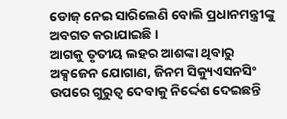ଡୋଜ୍ ନେଇ ସାରିଲେଣି ବୋଲି ପ୍ରଧାନମନ୍ତ୍ରୀଙ୍କୁ ଅବଗତ କରାଯାଇଛି ।
ଆଗକୁ ତୃତୀୟ ଲହର ଆଶଙ୍କା ଥିବାରୁ ଅକ୍ସଜେନ ଯୋଗାଣ, ଜିନମ ସିକ୍ୟୁଏସନସିଂ ଉପରେ ଗୁରୁତ୍ୱ ଦେବାକୁ ନିର୍ଦ୍ଦେଶ ଦେଇଛନ୍ତି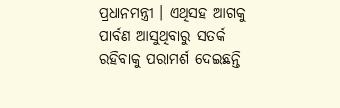ପ୍ରଧାନମନ୍ତ୍ରୀ । ଏଥିସହ ଆଗକୁ ପାର୍ବଣ ଆସୁଥିବାରୁ ସତର୍କ ରହିବାକୁ ପରାମର୍ଶ ଦେଇଛନ୍ତି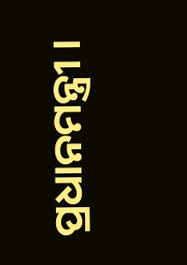ପ୍ରଧାନମନ୍ତ୍ରୀ ।